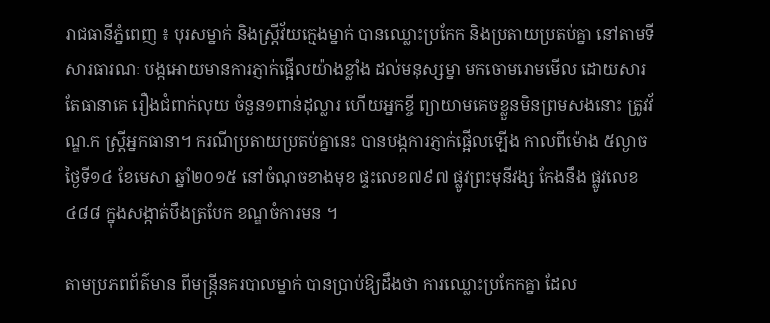រាជធានីភ្នំពេញ ៖ បុរសម្នាក់ និងស្ត្រីវ័យក្មេងម្នាក់ បានឈ្លោះប្រកែក និងប្រតាយប្រតប់គ្នា នៅតាមទីសារធារណៈ បង្កអោយមានការភ្ញាក់ផ្អើលយ៉ាងខ្លាំង ដល់មនុស្សម្នា មកចោមរោមមើល ដោយសារតែធានាគេ រឿងជំពាក់លុយ ចំនួន១ពាន់ដុល្លារ ហើយអ្នកខ្ចី ព្យាយាមគេចខ្លួនមិនព្រមសងនោះ ត្រូវវ័ណ្ឌ.ក ស្រ្តីអ្នកធានា។ ករណីប្រតាយប្រតប់គ្នានេះ បានបង្កការភ្ញាក់ផ្អើលឡើង កាលពីម៉ោង ៥ល្ងាច ថ្ងៃទី១៤ ខែមេសា ឆ្នាំ២០១៥ នៅចំណុចខាងមុខ ផ្ទះលេខ៧៩៧ ផ្លូវព្រះមុនីវង្ស កែងនឹង ផ្លូវលេខ៤៨៨ ក្នុងសង្កាត់បឹងត្របែក ខណ្ឌចំការមន ។

តាមប្រភពព័ត៌មាន ពីមន្ត្រីនគរបាលម្នាក់ បានប្រាប់ឱ្យដឹងថា ការឈ្លោះប្រកែកគ្នា ដែល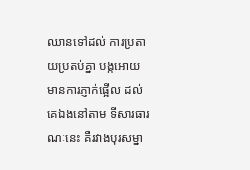ឈានទៅដល់ ការប្រតាយប្រតប់គ្នា បង្កអោយមានការភ្ញាក់ផ្អើល ដល់គេឯងនៅតាម ទីសារធារណៈនេះ គឺរវាងបុរសម្នា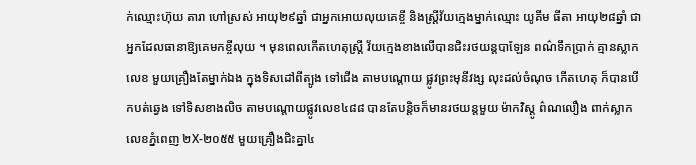ក់ឈ្មោះហ៊ុយ តារា ហៅស្រស់ អាយុ២៩ឆ្នាំ ជាអ្នកអោយលុយគេខ្ចី និងស្ត្រីវ័យក្មេងម្នាក់ឈ្មោះ យូគីម ធីតា អាយុ២៨ឆ្នាំ ជាអ្នកដែលធានាឱ្យគេមកខ្ចីលុយ ។ មុនពេលកើតហេតុស្ត្រី វ័យក្មេងខាងលើបានជិះរថយន្តបាឡែន ពណ៌ទឹកប្រាក់ គ្មានស្លាកលេខ មួយគ្រឿងតែម្នាក់ឯង ក្នុងទិសដៅពីត្បូង ទៅជើង តាមបណ្តោយ ផ្លូវព្រះមុនីវង្ស លុះដល់ចំណុច កើតហេតុ ក៏បានបើកបត់ឆ្វេង ទៅទិសខាងលិច តាមបណ្តោយផ្លូវលេខ៤៨៨ បានតែបន្តិចក៏មានរថយន្តមួយ ម៉ាកវិស្តូ ព៌ណលឿង ពាក់ស្លាកលេខភ្នំពេញ ២X-២០៥៥ មួយគ្រឿងជិះគ្នា៤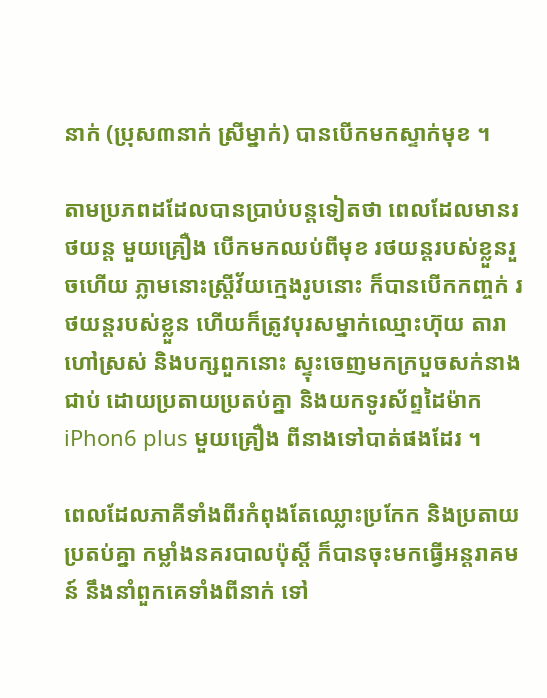នាក់ (ប្រុស៣នាក់ ស្រីម្នាក់) បានបើកមកស្ទាក់មុខ ។

តាមប្រភពដដែលបានប្រាប់បន្តទៀតថា ពេលដែលមានរថយន្ត មួយគ្រឿង បើកមកឈប់ពីមុខ រថយន្តរបស់ខ្លួនរួចហើយ ភ្លាមនោះស្ត្រីវ័យក្មេងរូបនោះ ក៏បានបើកកញ្ចក់ រថយន្តរបស់ខ្លួន ហើយក៏ត្រូវបុរសម្នាក់ឈ្មោះហ៊ុយ តារា ហៅស្រស់ និងបក្សពួកនោះ ស្ទុះចេញមកក្របួចសក់នាងជាប់ ដោយប្រតាយប្រតប់គ្នា និងយកទូរស័ព្ទដៃម៉ាក iPhon6 plus មួយគ្រឿង ពីនាងទៅបាត់ផងដែរ ។

ពេលដែលភាគីទាំងពីរកំពុងតែឈ្លោះប្រកែក និងប្រតាយប្រតប់គ្នា កម្លាំងនគរបាលប៉ុស្តិ៍ ក៏បានចុះមកធ្វើអន្តរាគមន៍ នឹងនាំពួកគេទាំងពីនាក់ ទៅ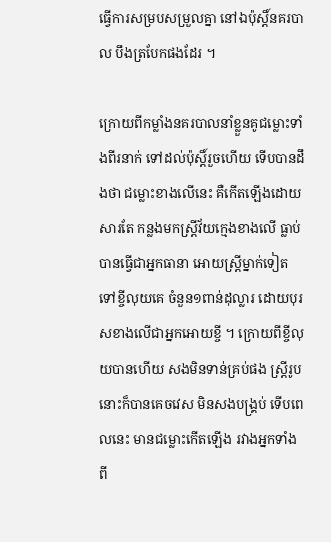ធ្វើការសម្របសម្រួលគ្នា នៅឯប៉ុស្តិ៍នគរបាល បឹងត្របែកផងដែរ ។

ក្រោយពីកម្លាំងនគរបាលនាំខ្លួនគូជម្លោះទាំងពីរនាក់ ទៅដល់ប៉ុស្តិ៍រួចហើយ ទើបបានដឹងថា ជម្លោះខាងលើនេះ គឺកើតឡើងដោយសារតែ កន្លងមកស្ត្រីវ័យក្មេងខាងលើ ធ្លាប់បានធ្វើជាអ្នកធានា អោយស្ត្រីម្នាក់ទៀត ទៅខ្ចីលុយគេ ចំនួន១ពាន់ដុល្លារ ដោយបុរសខាងលើជាអ្នកអោយខ្ចី ។ ក្រោយពីខ្ចីលុយបានហើយ សងមិនទាន់គ្រប់ផង ស្ត្រីរូបនោះក៏បានគេចវេស មិនសងបង្គ្រប់ ទើបពេលនេះ មានជម្លោះកើតឡើង រវាងអ្នកទាំងពី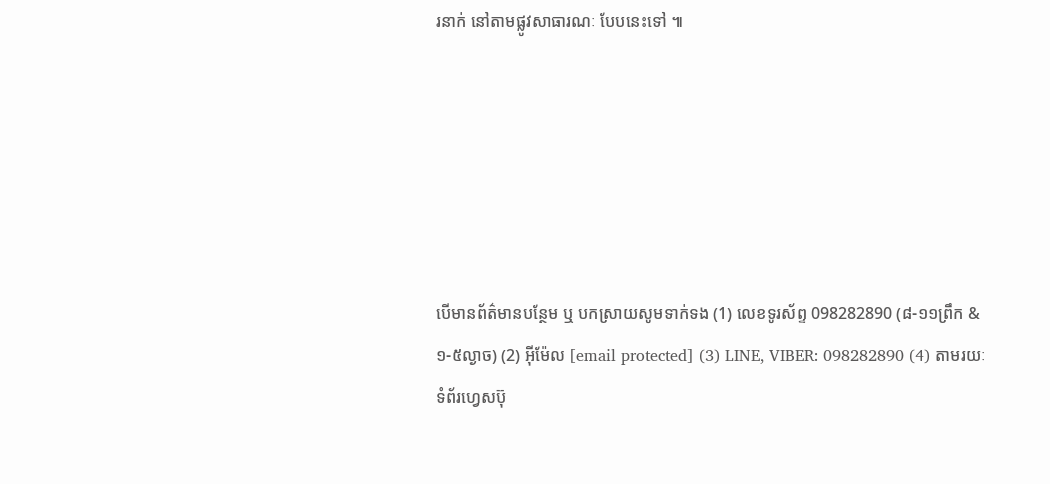រនាក់ នៅតាមផ្លូវសាធារណៈ បែបនេះទៅ ៕






បើមានព័ត៌មានបន្ថែម ឬ បកស្រាយសូមទាក់ទង (1) លេខទូរស័ព្ទ 098282890 (៨-១១ព្រឹក & ១-៥ល្ងាច) (2) អ៊ីម៉ែល [email protected] (3) LINE, VIBER: 098282890 (4) តាមរយៈទំព័រហ្វេសប៊ុ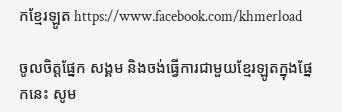កខ្មែរឡូត https://www.facebook.com/khmerload

ចូលចិត្តផ្នែក សង្គម និងចង់ធ្វើការជាមួយខ្មែរឡូតក្នុងផ្នែកនេះ សូម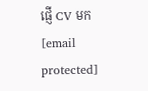ផ្ញើ CV មក [email protected]